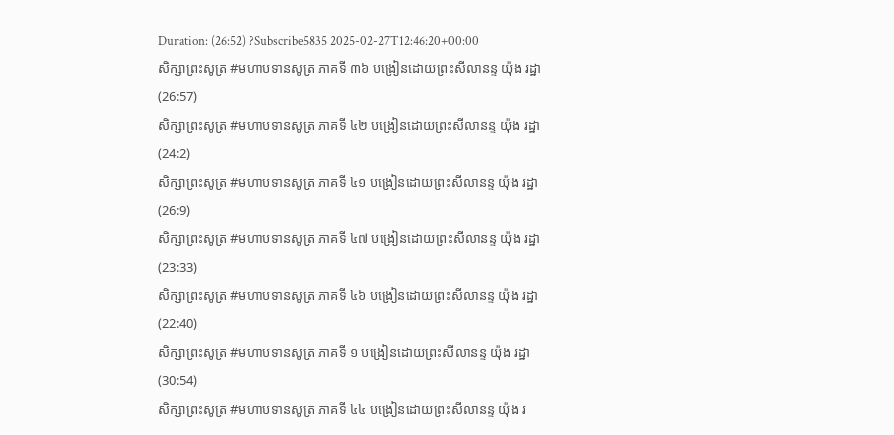Duration: (26:52) ?Subscribe5835 2025-02-27T12:46:20+00:00
សិក្សាព្រះសូត្រ #មហាបទានសូត្រ ភាគទី ៣៦ បង្រៀនដោយព្រះសីលានន្ទ យ៉ុង រដ្ឋា
(26:57)
សិក្សាព្រះសូត្រ #មហាបទានសូត្រ ភាគទី ៤២ បង្រៀនដោយព្រះសីលានន្ទ យ៉ុង រដ្ឋា
(24:2)
សិក្សាព្រះសូត្រ #មហាបទានសូត្រ ភាគទី ៤១ បង្រៀនដោយព្រះសីលានន្ទ យ៉ុង រដ្ឋា
(26:9)
សិក្សាព្រះសូត្រ #មហាបទានសូត្រ ភាគទី ៤៧ បង្រៀនដោយព្រះសីលានន្ទ យ៉ុង រដ្ឋា
(23:33)
សិក្សាព្រះសូត្រ #មហាបទានសូត្រ ភាគទី ៤៦ បង្រៀនដោយព្រះសីលានន្ទ យ៉ុង រដ្ឋា
(22:40)
សិក្សាព្រះសូត្រ #មហាបទានសូត្រ ភាគទី ១ បង្រៀនដោយព្រះសីលានន្ទ យ៉ុង រដ្ឋា
(30:54)
សិក្សាព្រះសូត្រ #មហាបទានសូត្រ ភាគទី ៤៤ បង្រៀនដោយព្រះសីលានន្ទ យ៉ុង រ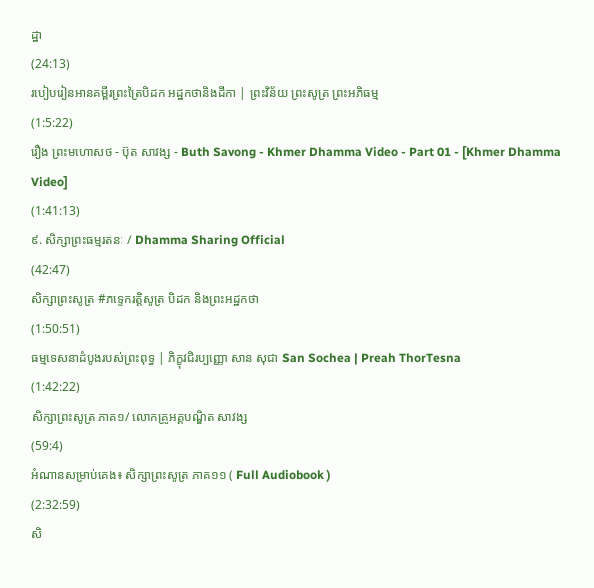ដ្ឋា
(24:13)
របៀបរៀនអានគម្ពីរព្រះត្រៃបិដក អដ្ឋកថានិងដីកា | ព្រះវិន័យ ព្រះសូត្រ ព្រះអភិធម្ម
(1:5:22)
រឿង ព្រះមហោសថ - ប៊ុត សាវង្ស - Buth Savong - Khmer Dhamma Video - Part 01 - [Khmer Dhamma Video]
(1:41:13)
៩. សិក្សាព្រះធម្មរតនៈ / Dhamma Sharing Official
(42:47)
សិក្សាព្រះសូត្រ #ភទ្ទេករត្តិសូត្រ បិដក និងព្រះអដ្ឋកថា
(1:50:51)
ធម្មទេសនាដំបូងរបស់ព្រះពុទ្ធ | ភិក្ខុវជិរប្បញ្ញោ សាន សុជា San Sochea | Preah ThorTesna
(1:42:22)
សិក្សាព្រះសូត្រ ភាគ១/ លោកគ្រូអគ្គបណ្ឌិត សាវង្ស
(59:4)
អំណានសម្រាប់គេង៖ សិក្សាព្រះសូត្រ ភាគ១១ ( Full Audiobook )
(2:32:59)
សិ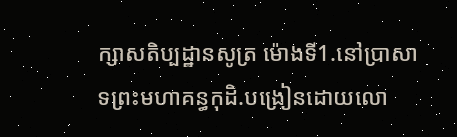ក្សាសតិប្បដ្ឋានសូត្រ ម៉ោងទី1.នៅប្រាសាទព្រះមហាគន្ធកុដិ.បង្រៀនដោយលោ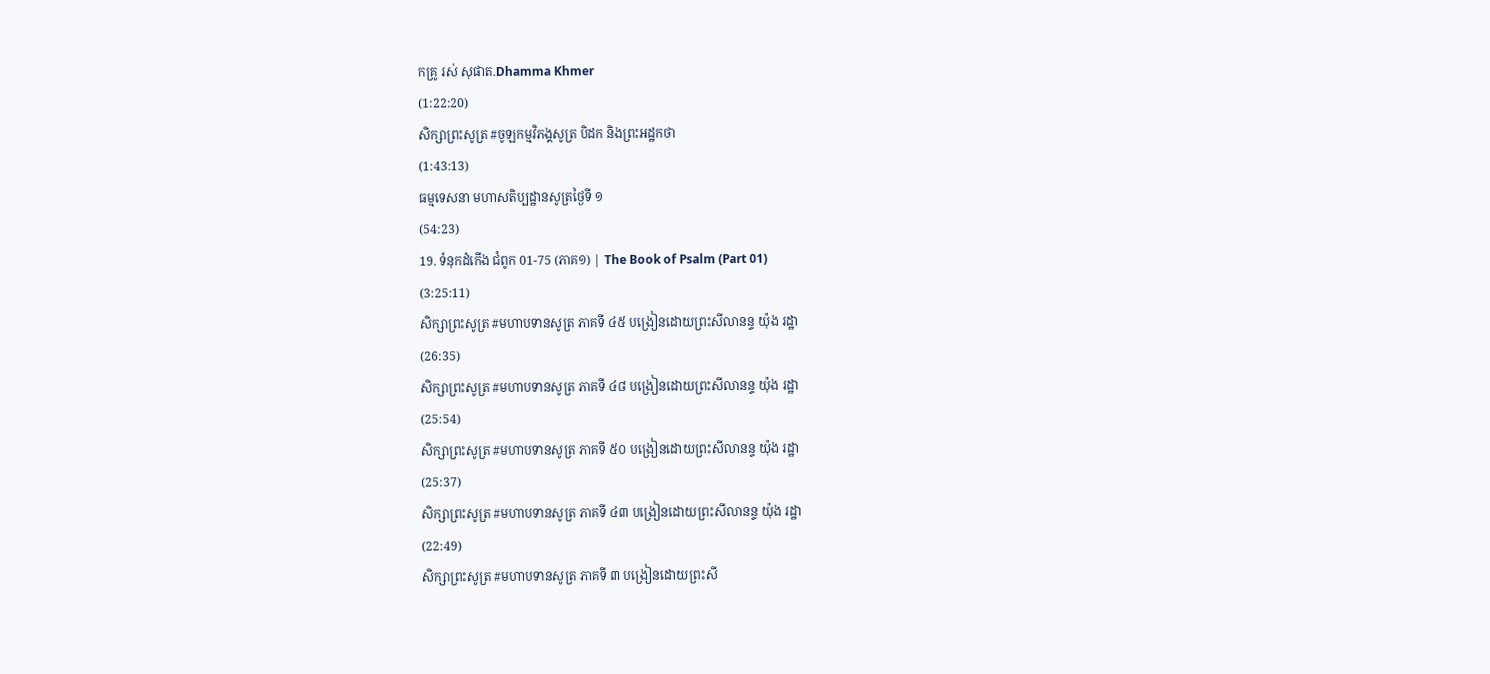កគ្រូ រស់ សុផាត.Dhamma Khmer
(1:22:20)
សិក្សាព្រះសូត្រ #ចូឡកម្មវិភង្គសូត្រ បិដក និងព្រះអដ្ឋកថា
(1:43:13)
ធម្មទេសនា មហាសតិប្បដ្ឋានសូត្រថ្ងៃទី ១
(54:23)
19. ទំនុកដំកើង ជំពូក 01-75 (ភាគ១) | The Book of Psalm (Part 01)
(3:25:11)
សិក្សាព្រះសូត្រ #មហាបទានសូត្រ ភាគទី ៤៥ បង្រៀនដោយព្រះសីលានន្ទ យ៉ុង រដ្ឋា
(26:35)
សិក្សាព្រះសូត្រ #មហាបទានសូត្រ ភាគទី ៤៨ បង្រៀនដោយព្រះសីលានន្ទ យ៉ុង រដ្ឋា
(25:54)
សិក្សាព្រះសូត្រ #មហាបទានសូត្រ ភាគទី ៥០ បង្រៀនដោយព្រះសីលានន្ទ យ៉ុង រដ្ឋា
(25:37)
សិក្សាព្រះសូត្រ #មហាបទានសូត្រ ភាគទី ៤៣ បង្រៀនដោយព្រះសីលានន្ទ យ៉ុង រដ្ឋា
(22:49)
សិក្សាព្រះសូត្រ #មហាបទានសូត្រ ភាគទី ៣ បង្រៀនដោយព្រះសី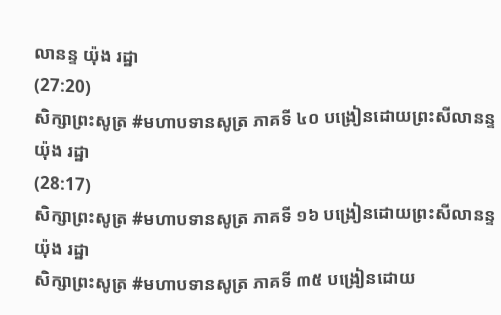លានន្ទ យ៉ុង រដ្ឋា
(27:20)
សិក្សាព្រះសូត្រ #មហាបទានសូត្រ ភាគទី ៤០ បង្រៀនដោយព្រះសីលានន្ទ យ៉ុង រដ្ឋា
(28:17)
សិក្សាព្រះសូត្រ #មហាបទានសូត្រ ភាគទី ១៦ បង្រៀនដោយព្រះសីលានន្ទ យ៉ុង រដ្ឋា
សិក្សាព្រះសូត្រ #មហាបទានសូត្រ ភាគទី ៣៥ បង្រៀនដោយ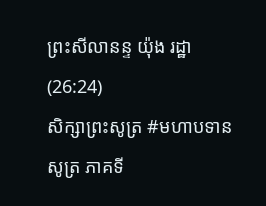ព្រះសីលានន្ទ យ៉ុង រដ្ឋា
(26:24)
សិក្សាព្រះសូត្រ #មហាបទានសូត្រ ភាគទី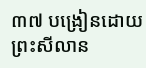៣៧ បង្រៀនដោយព្រះសីលាន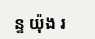ន្ទ យ៉ុង រ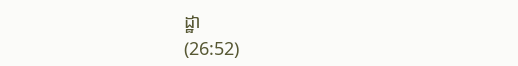ដ្ឋា
(26:52)